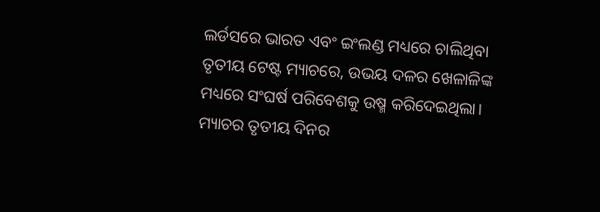ଲର୍ଡସରେ ଭାରତ ଏବଂ ଇଂଲଣ୍ଡ ମଧ୍ୟରେ ଚାଲିଥିବା ତୃତୀୟ ଟେଷ୍ଟ ମ୍ୟାଚରେ, ଉଭୟ ଦଳର ଖେଳାଳିଙ୍କ ମଧ୍ୟରେ ସଂଘର୍ଷ ପରିବେଶକୁ ଉଷ୍ମ କରିଦେଇଥିଲା। ମ୍ୟାଚର ତୃତୀୟ ଦିନର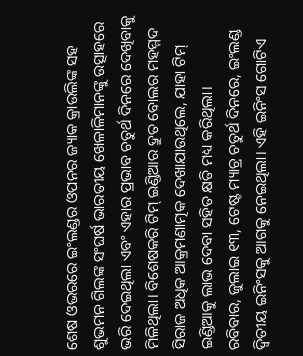ଶେଷ ଓଭରରେ ଇଂଲଣ୍ଡର ଓପନର ଜ୍ୟାକ କ୍ରାଉଲିଙ୍କ ସହ ଶୁଭମନ ଗିଲଙ୍କ ସଂଘର୍ଷ ଭାରତୀୟ ଖେଳାଳିମାନଙ୍କୁ ଉତ୍ସାହରେ ଭରି ଦେଇଥିଲା ଏବଂ ଏହାର ପ୍ରଭାବ ଚତୁର୍ଥ ଦିନରେ ଦେଖିବାକୁ ମିଳିଥିଲା। ବିଶେଷକରି ଟିମ୍ ଇଣ୍ଡିଆର ଦ୍ରୁତ ବୋଲର ମହମ୍ମଦ ସିରାଜ ଅଧିକ ଆକ୍ରମଣାତ୍ମକ ଦେଖାଯାଉଥିଲେ, ଯାହା ଟିମ୍ ଇଣ୍ଡିଆକୁ ଲାଭ ଦେବା ସହିତ କ୍ଷତି ମଧ୍ୟ କରିଥିଲା।
ରବିବାର, ଜୁଲାଇ ୧୩, ଟେଷ୍ଟ ମ୍ୟାଚ୍ର ଚତୁର୍ଥ ଦିନରେ, ଇଂଲଣ୍ଡ ଦ୍ୱିତୀୟ ଇନିଂସକୁ ଆଗକୁ ନେଇଥିଲା। ଏହି ଇନିଂସ ଗୋଟିଏ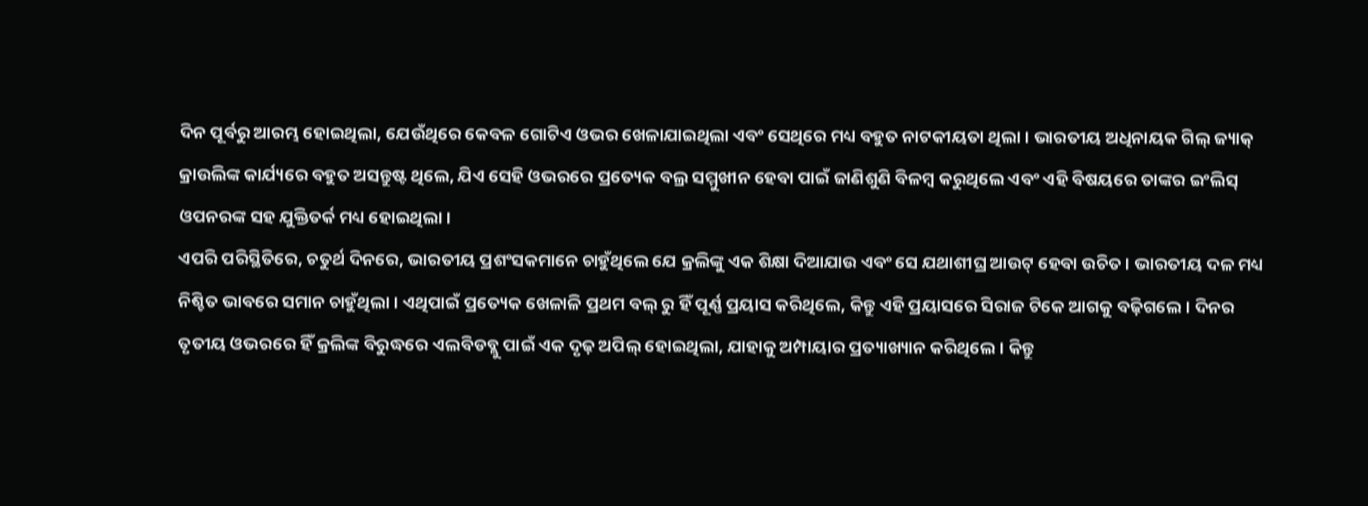ଦିନ ପୂର୍ବରୁ ଆରମ୍ଭ ହୋଇଥିଲା, ଯେଉଁଥିରେ କେବଳ ଗୋଟିଏ ଓଭର ଖେଳାଯାଇଥିଲା ଏବଂ ସେଥିରେ ମଧ୍ୟ ବହୁତ ନାଟକୀୟତା ଥିଲା। ଭାରତୀୟ ଅଧିନାୟକ ଗିଲ୍ ଜ୍ୟାକ୍ କ୍ରାଉଲିଙ୍କ କାର୍ଯ୍ୟରେ ବହୁତ ଅସନ୍ତୁଷ୍ଟ ଥିଲେ, ଯିଏ ସେହି ଓଭରରେ ପ୍ରତ୍ୟେକ ବଲ୍ର ସମ୍ମୁଖୀନ ହେବା ପାଇଁ ଜାଣିଶୁଣି ବିଳମ୍ବ କରୁଥିଲେ ଏବଂ ଏହି ବିଷୟରେ ତାଙ୍କର ଇଂଲିସ୍ ଓପନରଙ୍କ ସହ ଯୁକ୍ତିତର୍କ ମଧ୍ୟ ହୋଇଥିଲା।
ଏପରି ପରିସ୍ଥିତିରେ, ଚତୁର୍ଥ ଦିନରେ, ଭାରତୀୟ ପ୍ରଶଂସକମାନେ ଚାହୁଁଥିଲେ ଯେ କ୍ରଲିଙ୍କୁ ଏକ ଶିକ୍ଷା ଦିଆଯାଉ ଏବଂ ସେ ଯଥାଶୀଘ୍ର ଆଉଟ୍ ହେବା ଉଚିତ। ଭାରତୀୟ ଦଳ ମଧ୍ୟ ନିଶ୍ଚିତ ଭାବରେ ସମାନ ଚାହୁଁଥିଲା। ଏଥିପାଇଁ ପ୍ରତ୍ୟେକ ଖେଳାଳି ପ୍ରଥମ ବଲ୍ ରୁ ହିଁ ପୂର୍ଣ୍ଣ ପ୍ରୟାସ କରିଥିଲେ, କିନ୍ତୁ ଏହି ପ୍ରୟାସରେ ସିରାଜ ଟିକେ ଆଗକୁ ବଢ଼ିଗଲେ। ଦିନର ତୃତୀୟ ଓଭରରେ ହିଁ କ୍ରଲିଙ୍କ ବିରୁଦ୍ଧରେ ଏଲବିଡବ୍ଲୁ ପାଇଁ ଏକ ଦୃଢ଼ ଅପିଲ୍ ହୋଇଥିଲା, ଯାହାକୁ ଅମ୍ପାୟାର ପ୍ରତ୍ୟାଖ୍ୟାନ କରିଥିଲେ। କିନ୍ତୁ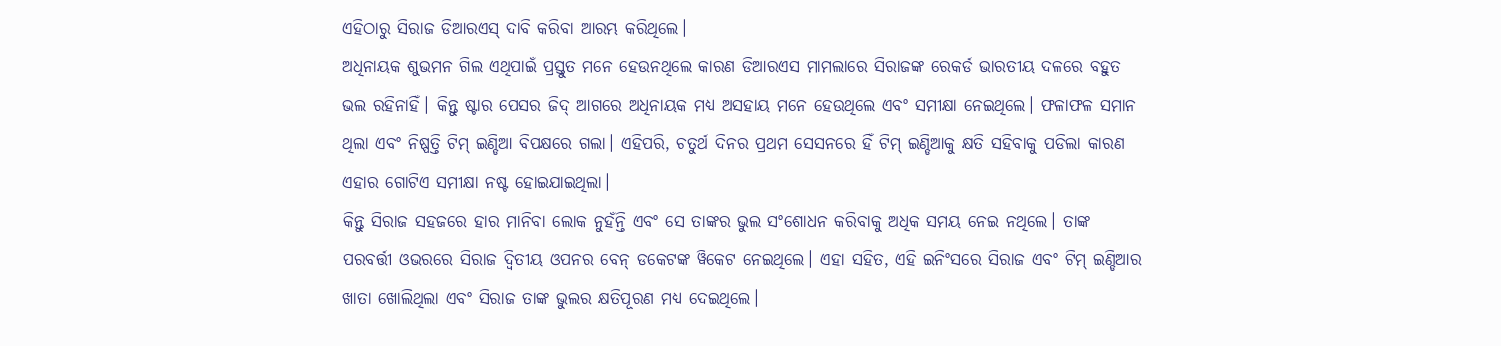ଏହିଠାରୁ ସିରାଜ ଡିଆରଏସ୍ ଦାବି କରିବା ଆରମ୍ଭ କରିଥିଲେ।
ଅଧିନାୟକ ଶୁଭମନ ଗିଲ ଏଥିପାଇଁ ପ୍ରସ୍ତୁତ ମନେ ହେଉନଥିଲେ କାରଣ ଡିଆରଏସ ମାମଲାରେ ସିରାଜଙ୍କ ରେକର୍ଡ ଭାରତୀୟ ଦଳରେ ବହୁତ ଭଲ ରହିନାହିଁ। କିନ୍ତୁ ଷ୍ଟାର ପେସର ଜିଦ୍ ଆଗରେ ଅଧିନାୟକ ମଧ୍ୟ ଅସହାୟ ମନେ ହେଉଥିଲେ ଏବଂ ସମୀକ୍ଷା ନେଇଥିଲେ। ଫଳାଫଳ ସମାନ ଥିଲା ଏବଂ ନିଷ୍ପତ୍ତି ଟିମ୍ ଇଣ୍ଡିଆ ବିପକ୍ଷରେ ଗଲା। ଏହିପରି, ଚତୁର୍ଥ ଦିନର ପ୍ରଥମ ସେସନରେ ହିଁ ଟିମ୍ ଇଣ୍ଡିଆକୁ କ୍ଷତି ସହିବାକୁ ପଡିଲା କାରଣ ଏହାର ଗୋଟିଏ ସମୀକ୍ଷା ନଷ୍ଟ ହୋଇଯାଇଥିଲା।
କିନ୍ତୁ ସିରାଜ ସହଜରେ ହାର ମାନିବା ଲୋକ ନୁହଁନ୍ତି ଏବଂ ସେ ତାଙ୍କର ଭୁଲ ସଂଶୋଧନ କରିବାକୁ ଅଧିକ ସମୟ ନେଇ ନଥିଲେ। ତାଙ୍କ ପରବର୍ତ୍ତୀ ଓଭରରେ ସିରାଜ ଦ୍ୱିତୀୟ ଓପନର ବେନ୍ ଡକେଟଙ୍କ ୱିକେଟ ନେଇଥିଲେ। ଏହା ସହିତ, ଏହି ଇନିଂସରେ ସିରାଜ ଏବଂ ଟିମ୍ ଇଣ୍ଡିଆର ଖାତା ଖୋଲିଥିଲା ଏବଂ ସିରାଜ ତାଙ୍କ ଭୁଲର କ୍ଷତିପୂରଣ ମଧ୍ୟ ଦେଇଥିଲେ।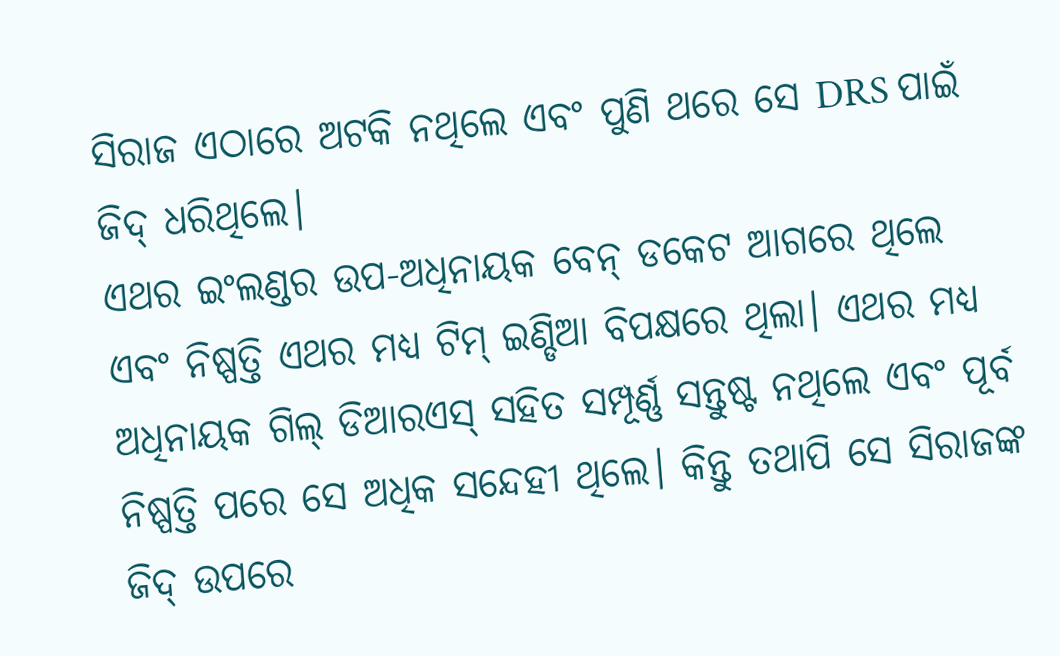ସିରାଜ ଏଠାରେ ଅଟକି ନଥିଲେ ଏବଂ ପୁଣି ଥରେ ସେ DRS ପାଇଁ ଜିଦ୍ ଧରିଥିଲେ।
ଏଥର ଇଂଲଣ୍ଡର ଉପ-ଅଧିନାୟକ ବେନ୍ ଡକେଟ ଆଗରେ ଥିଲେ ଏବଂ ନିଷ୍ପତ୍ତି ଏଥର ମଧ୍ୟ ଟିମ୍ ଇଣ୍ଡିଆ ବିପକ୍ଷରେ ଥିଲା। ଏଥର ମଧ୍ୟ ଅଧିନାୟକ ଗିଲ୍ ଡିଆରଏସ୍ ସହିତ ସମ୍ପୂର୍ଣ୍ଣ ସନ୍ତୁଷ୍ଟ ନଥିଲେ ଏବଂ ପୂର୍ବ ନିଷ୍ପତ୍ତି ପରେ ସେ ଅଧିକ ସନ୍ଦେହୀ ଥିଲେ। କିନ୍ତୁ ତଥାପି ସେ ସିରାଜଙ୍କ ଜିଦ୍ ଉପରେ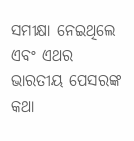ସମୀକ୍ଷା ନେଇଥିଲେ ଏବଂ ଏଥର ଭାରତୀୟ ପେସରଙ୍କ କଥା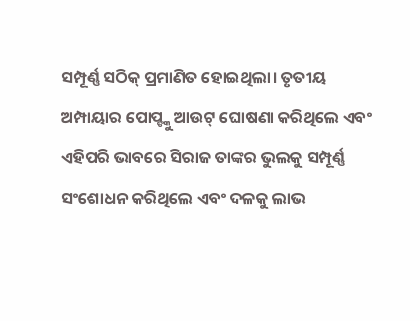ସମ୍ପୂର୍ଣ୍ଣ ସଠିକ୍ ପ୍ରମାଣିତ ହୋଇଥିଲା। ତୃତୀୟ ଅମ୍ପାୟାର ପୋପ୍ଙ୍କୁ ଆଉଟ୍ ଘୋଷଣା କରିଥିଲେ ଏବଂ ଏହିପରି ଭାବରେ ସିରାଜ ତାଙ୍କର ଭୁଲକୁ ସମ୍ପୂର୍ଣ୍ଣ ସଂଶୋଧନ କରିଥିଲେ ଏବଂ ଦଳକୁ ଲାଭ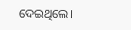ଦେଇଥିଲେ।